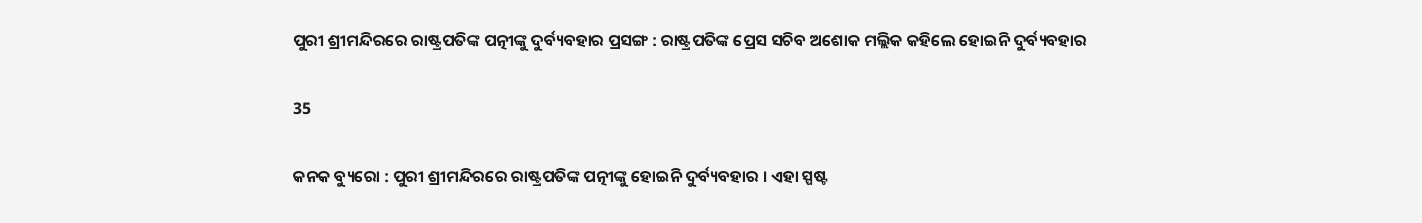ପୁରୀ ଶ୍ରୀମନ୍ଦିରରେ ରାଷ୍ଟ୍ରପତିଙ୍କ ପତ୍ନୀଙ୍କୁ ଦୁର୍ବ୍ୟବହାର ପ୍ରସଙ୍ଗ : ରାଷ୍ଟ୍ରପତିଙ୍କ ପ୍ରେସ ସଚିବ ଅଶୋକ ମଲ୍ଲିକ କହିଲେ ହୋଇନି ଦୁର୍ବ୍ୟବହାର

35

କନକ ବ୍ୟୁରୋ : ପୁରୀ ଶ୍ରୀମନ୍ଦିରରେ ରାଷ୍ଟ୍ରପତିଙ୍କ ପତ୍ନୀଙ୍କୁ ହୋଇନି ଦୁର୍ବ୍ୟବହାର । ଏହା ସ୍ପଷ୍ଟ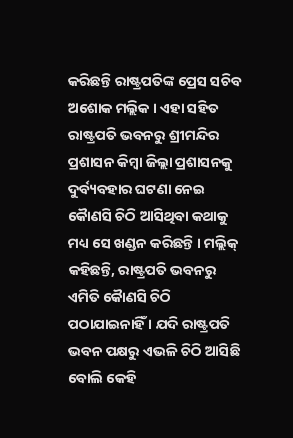କରିଛନ୍ତି ରାଷ୍ଟ୍ରପତିଙ୍କ ପ୍ରେସ ସଚିବ ଅଶୋକ ମଲ୍ଲିକ । ଏହା ସହିତ ରାଷ୍ଟ୍ରପତି ଭବନରୁ ଶ୍ରୀମନ୍ଦିର ପ୍ରଶାସନ କିମ୍ବା ଜିଲ୍ଲା ପ୍ରଶାସନକୁ ଦୁର୍ବ୍ୟବହାର ଘଟଣା ନେଇ କୈାଣସି ଚିଠି ଆସିଥିବା କଥାକୁ ମଧ୍ୟ ସେ ଖଣ୍ଡନ କରିଛନ୍ତି । ମଲ୍ଲିକ୍ କହିଛନ୍ତି, ରାଷ୍ଟ୍ରପତି ଭବନରୁ ଏମିତି କୈାଣସି ଚିଠି ପଠାଯାଇନାହିଁ । ଯଦି ରାଷ୍ଟ୍ରପତି ଭବନ ପକ୍ଷରୁ ଏଭଳି ଚିଠି ଆସିଛି ବୋଲି କେହି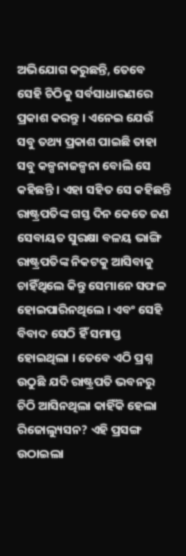ଅଭିଯୋଗ କରୁଛନ୍ତି, ତେବେ ସେହି ଚିଠିକୁ ସର୍ବସାଧାରଣରେ ପ୍ରକାଶ କରନ୍ତୁ । ଏନେଇ ଯେଉଁ ସବୁ ତଥ୍ୟ ପ୍ରକାଶ ପାଇଛି ତାହା ସବୁ କଳ୍ପନାଜଳ୍ପନା ବୋଲି ସେ କହିଛନ୍ତି । ଏହା ସହିତ ସେ କହିଛନ୍ତି ରାଷ୍ଟ୍ରପତିଙ୍କ ଗସ୍ତ ଦିନ କେତେ ଜଣ ସେବାୟତ ସୁରକ୍ଷା ବଳୟ ଭାଙ୍ଗି ରାଷ୍ଟ୍ରପତିଙ୍କ ନିକଟକୁ ଆସିବାକୁ ଚାହିଁଥିଲେ କିନ୍ତୁ ସେମାନେ ସଫଳ ହୋଇପାରିନଥିଲେ । ଏବଂ ସେହି ବିବାଦ ସେଠି ହିଁ ସମାପ୍ତ ହୋଇଥିଲା । ତେବେ ଏଠି ପ୍ରଶ୍ନ ଉଠୁଛି ଯଦି ରାଷ୍ଟ୍ରପତି ଭବନରୁ ଚିଠି ଆସିନଥିଲା କାହିଁକି ହେଲା ରିଜୋଲ୍ୟୁସନ? ଏହି ପ୍ରସଙ୍ଗ ଉଠାଇଲା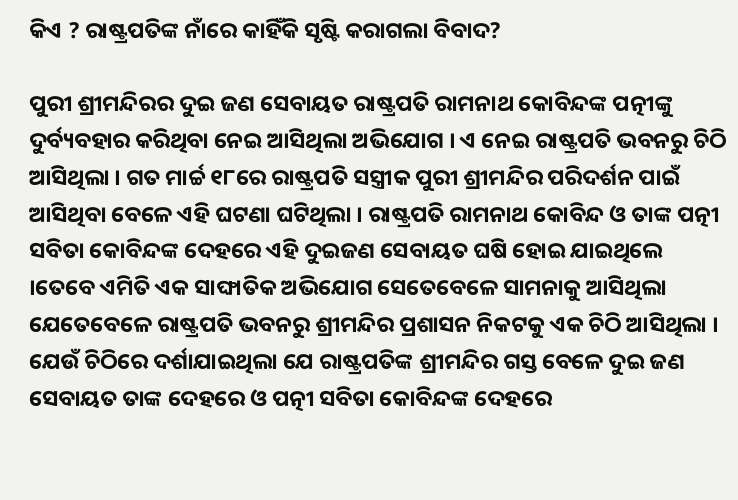କିଏ ? ରାଷ୍ଟ୍ରପତିଙ୍କ ନାଁରେ କାହିଁକି ସୃଷ୍ଟି କରାଗଲା ବିବାଦ?

ପୁରୀ ଶ୍ରୀମନ୍ଦିରର ଦୁଇ ଜଣ ସେବାୟତ ରାଷ୍ଟ୍ରପତି ରାମନାଥ କୋବିନ୍ଦଙ୍କ ପତ୍ନୀଙ୍କୁ ଦୁର୍ବ୍ୟବହାର କରିଥିବା ନେଇ ଆସିଥିଲା ଅଭିଯୋଗ । ଏ ନେଇ ରାଷ୍ଟ୍ରପତି ଭବନରୁ ଚିଠି ଆସିଥିଲା । ଗତ ମାର୍ଚ୍ଚ ୧୮ରେ ରାଷ୍ଟ୍ରପତି ସସ୍ତ୍ରୀକ ପୁରୀ ଶ୍ରୀମନ୍ଦିର ପରିଦର୍ଶନ ପାଇଁ ଆସିଥିବା ବେଳେ ଏହି ଘଟଣା ଘଟିଥିଲା । ରାଷ୍ଟ୍ରପତି ରାମନାଥ କୋବିନ୍ଦ ଓ ତାଙ୍କ ପତ୍ନୀ ସବିତା କୋବିନ୍ଦଙ୍କ ଦେହରେ ଏହି ଦୁଇଜଣ ସେବାୟତ ଘଷି ହୋଇ ଯାଇଥିଲେ ।ତେବେ ଏମିତି ଏକ ସାଙ୍ଘାତିକ ଅଭିଯୋଗ ସେତେବେଳେ ସାମନାକୁ ଆସିଥିଲା ଯେତେବେଳେ ରାଷ୍ଟ୍ରପତି ଭବନରୁ ଶ୍ରୀମନ୍ଦିର ପ୍ରଶାସନ ନିକଟକୁ ଏକ ଚିଠି ଆସିଥିଲା । ଯେଉଁ ଚିଠିରେ ଦର୍ଶାଯାଇଥିଲା ଯେ ରାଷ୍ଟ୍ରପତିଙ୍କ ଶ୍ରୀମନ୍ଦିର ଗସ୍ତ ବେଳେ ଦୁଇ ଜଣ ସେବାୟତ ତାଙ୍କ ଦେହରେ ଓ ପତ୍ନୀ ସବିତା କୋବିନ୍ଦଙ୍କ ଦେହରେ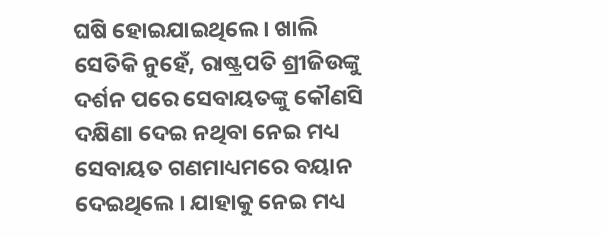ଘଷି ହୋଇଯାଇଥିଲେ । ଖାଲି ସେତିକି ନୁହେଁ, ରାଷ୍ଟ୍ରପତି ଶ୍ରୀଜିଉଙ୍କୁ ଦର୍ଶନ ପରେ ସେବାୟତଙ୍କୁ କୌଣସି ଦକ୍ଷିଣା ଦେଇ ନଥିବା ନେଇ ମଧ୍ୟ ସେବାୟତ ଗଣମାଧ୍ୟମରେ ବୟାନ ଦେଇଥିଲେ । ଯାହାକୁ ନେଇ ମଧ୍ୟ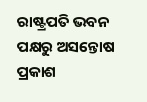ରାଷ୍ଟ୍ରପତି ଭବନ ପକ୍ଷରୁ ଅସନ୍ତୋଷ ପ୍ରକାଶ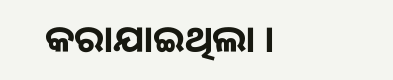କରାଯାଇଥିଲା ।